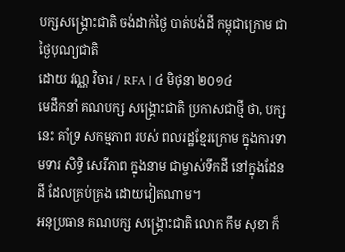បក្សសង្គ្រោះជាតិ ចង់ដាក់ថ្ងៃ បាត់បង់ដី កម្ពុជាក្រោម ជាថ្ងៃបុណ្យជាតិ
ដោយ វណ្ណ វិចារ / RFA | ៤ មិថុនា ២០១៤
មេដឹកនាំ គណបក្ស សង្គ្រោះជាតិ ប្រកាសជាថ្មី ថា, បក្សនេះ គាំទ្រ សកម្មភាព របស់ ពលរដ្ឋខ្មែរក្រោម ក្នុងការទាមទារ សិទ្ធិ សេរីភាព ក្នុងនាម ជាម្ចាស់ទឹកដី នៅក្នុងដែនដី ដែលគ្រប់គ្រង ដោយវៀតណាម។
អនុប្រធាន គណបក្ស សង្គ្រោះជាតិ លោក កឹម សុខា ក៏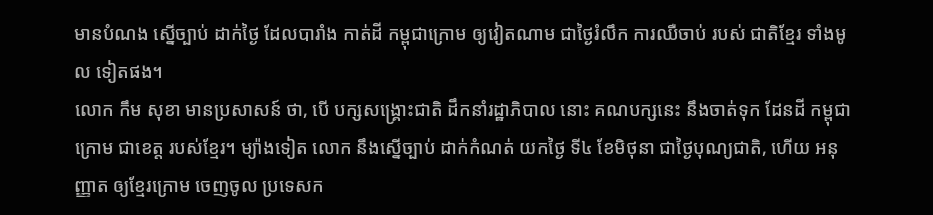មានបំណង ស្នើច្បាប់ ដាក់ថ្ងៃ ដែលបារាំង កាត់ដី កម្ពុជាក្រោម ឲ្យវៀតណាម ជាថ្ងៃរំលឹក ការឈឺចាប់ របស់ ជាតិខ្មែរ ទាំងមូល ទៀតផង។
លោក កឹម សុខា មានប្រសាសន៍ ថា, បើ បក្សសង្គ្រោះជាតិ ដឹកនាំរដ្ឋាភិបាល នោះ គណបក្សនេះ នឹងចាត់ទុក ដែនដី កម្ពុជាក្រោម ជាខេត្ត របស់ខ្មែរ។ ម្យ៉ាងទៀត លោក នឹងស្នើច្បាប់ ដាក់កំណត់ យកថ្ងៃ ទី៤ ខែមិថុនា ជាថ្ងៃបុណ្យជាតិ, ហើយ អនុញ្ញាត ឲ្យខ្មែរក្រោម ចេញចូល ប្រទេសក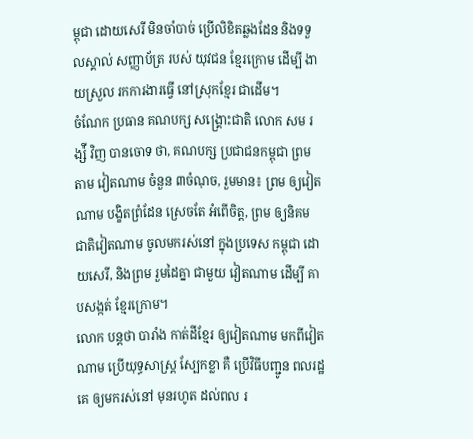ម្ពុជា ដោយសេរី មិនចាំបាច់ ប្រើលិខិតឆ្លងដែន និងទទួលស្គាល់ សញ្ញាប័ត្រ របស់ យុវជន ខ្មែរក្រោម ដើម្បី ងាយស្រួល រកការងារធ្វើ នៅស្រុកខ្មែរ ជាដើម។
ចំណែក ប្រធាន គណបក្ស សង្គ្រោះជាតិ លោក សម រង្ស៉ី វិញ បានចោទ ថា, គណបក្ស ប្រជាជនកម្ពុជា ព្រមតាម វៀតណាម ចំនួន ៣ចំណុច, រួមមាន៖ ព្រម ឲ្យវៀតណាម បង្ខិតព្រំដែន ស្រេចតែ អំពើចិត្ត, ព្រម ឲ្យនិគម ជាតិវៀតណាម ចូលមករស់នៅ ក្នុងប្រទេស កម្ពុជា ដោយសេរី, និងព្រម រួមដៃគ្នា ជាមួយ វៀតណាម ដើម្បី គាបសង្កត់ ខ្មែរក្រោម។
លោក បន្តថា បារាំង កាត់ដីខ្មែរ ឲ្យវៀតណាម មកពីវៀតណាម ប្រើយុទ្ធសាស្ត្រ ស្បែកខ្លា គឺ ប្រើវិធីបញ្ជូន ពលរដ្ឋគេ ឲ្យមករស់នៅ មុនរហូត ដល់ពល រ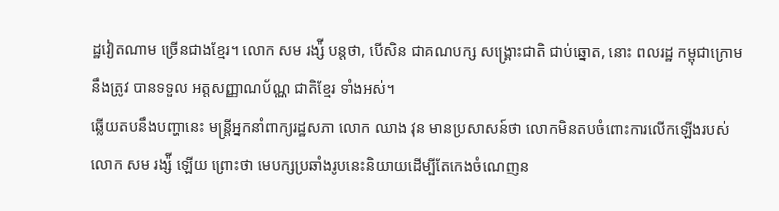ដ្ឋវៀតណាម ច្រើនជាងខ្មែរ។ លោក សម រង្ស៉ី បន្តថា, បើសិន ជាគណបក្ស សង្គ្រោះជាតិ ជាប់ឆ្នោត, នោះ ពលរដ្ឋ កម្ពុជាក្រោម នឹងត្រូវ បានទទួល អត្តសញ្ញាណប័ណ្ណ ជាតិខ្មែរ ទាំងអស់។
ឆ្លើយតបនឹងបញ្ហានេះ មន្ត្រីអ្នកនាំពាក្យរដ្ឋសភា លោក ឈាង វុន មានប្រសាសន៍ថា លោកមិនតបចំពោះការលើកឡើងរបស់លោក សម រង្ស៉ី ឡើយ ព្រោះថា មេបក្សប្រឆាំងរូបនេះនិយាយដើម្បីតែកេងចំណេញន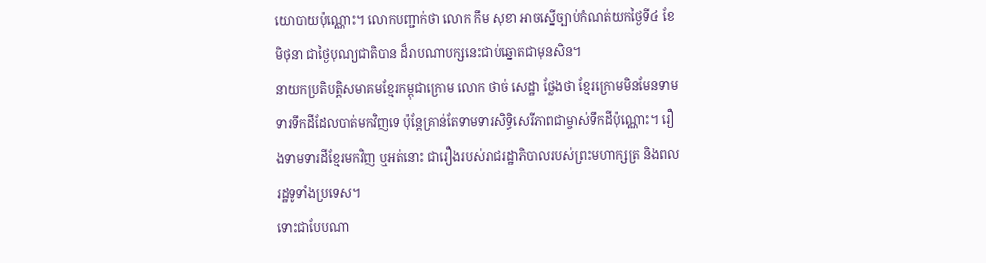យោបាយប៉ុណ្ណោះ។ លោកបញ្ជាក់ថា លោក កឹម សុខា អាចស្នើច្បាប់កំណត់យកថ្ងៃទី៤ ខែមិថុនា ជាថ្ងៃបុណ្យជាតិបាន ដ៏រាបណាបក្សនេះជាប់ឆ្នោតជាមុនសិន។
នាយកប្រតិបត្តិសមាគមខ្មែរកម្ពុជាក្រោម លោក ថាច់ សេដ្ឋា ថ្លែងថា ខ្មែរក្រោមមិនមែនទាមទារទឹកដីដែលបាត់មកវិញទេ ប៉ុន្តែគ្រាន់តែទាមទារសិទ្ធិសេរីភាពជាម្ចាស់ទឹកដីប៉ុណ្ណោះ។ រឿងទាមទារដីខ្មែរមកវិញ ឬអត់នោះ ជារឿងរបស់រាជរដ្ឋាភិបាលរបស់ព្រះមហាក្សត្រ និងពលរដ្ឋទូទាំងប្រទេស។
ទោះជាបែបណា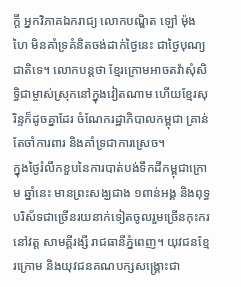ក្តី អ្នកវិភាគឯករាជ្យ លោកបណ្ឌិត ឡៅ ម៉ុងហៃ មិនគាំទ្រគំនិតចង់ដាក់ថ្ងៃនេះ ជាថ្ងៃបុណ្យជាតិទេ។ លោកបន្តថា ខ្មែរក្រោមអាចតវ៉ាសុំសិទ្ធិជាម្ចាស់ស្រុកនៅក្នុងវៀតណាម ហើយខ្មែរសុរិន្ទក៏ដូចគ្នាដែរ ចំណែករដ្ឋាភិបាលកម្ពុជា គ្រាន់តែចាំការពារ និងគាំទ្រជាការស្រេច។
ក្នុងថ្ងៃរំលឹកខួបនៃការបាត់បង់ទឹកដីកម្ពុជាក្រោម ឆ្នាំនេះ មានព្រះសង្ឃជាង ១ពាន់អង្គ និងពុទ្ធបរិស័ទជាច្រើនរយនាក់ទៀតចូលរួមច្រើនកុះករនៅវត្ត សាមគ្គីរង្សី រាជធានីភ្នំពេញ។ យុវជនខ្មែរក្រោម និងយុវជនគណបក្សសង្គ្រោះជា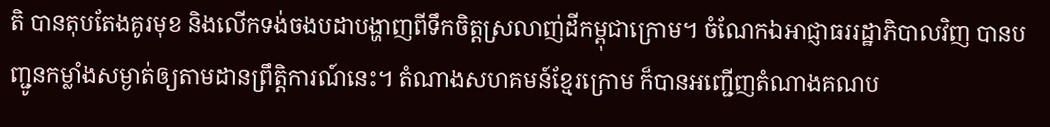តិ បានតុបតែងគូរមុខ និងលើកទង់ចងបដាបង្ហាញពីទឹកចិត្តស្រលាញ់ដីកម្ពុជាក្រោម។ ចំណែកឯអាជ្ញាធររដ្ឋាភិបាលវិញ បានបញ្ជូនកម្លាំងសម្ងាត់ឲ្យតាមដានព្រឹត្តិការណ៍នេះ។ តំណាងសហគមន៍ខ្មែរក្រោម ក៏បានអញ្ជើញតំណាងគណប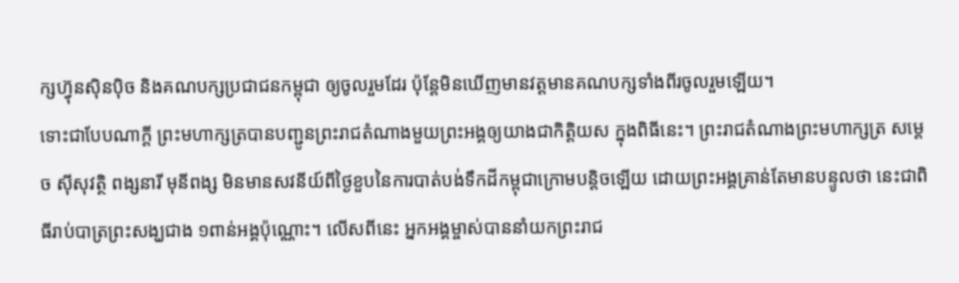ក្សហ៊្វុនស៊ិនប៉ិច និងគណបក្សប្រជាជនកម្ពុជា ឲ្យចូលរួមដែរ ប៉ុន្តែមិនឃើញមានវត្តមានគណបក្សទាំងពីរចូលរួមឡើយ។
ទោះជាបែបណាក្តី ព្រះមហាក្សត្របានបញ្ជូនព្រះរាជតំណាងមួយព្រះអង្គឲ្យយាងជាកិត្តិយស ក្នុងពិធីនេះ។ ព្រះរាជតំណាងព្រះមហាក្សត្រ សម្ដេច ស៊ីសុវត្ថិ ពង្សនារី មុនីពង្ស មិនមានសវនីយ៍ពីថ្ងៃខួបនៃការបាត់បង់ទឹកដីកម្ពុជាក្រោមបន្តិចឡើយ ដោយព្រះអង្គគ្រាន់តែមានបន្ទូលថា នេះជាពិធីរាប់បាត្រព្រះសង្ឃជាង ១ពាន់អង្គប៉ុណ្ណោះ។ លើសពីនេះ អ្នកអង្គម្ចាស់បាននាំយកព្រះរាជ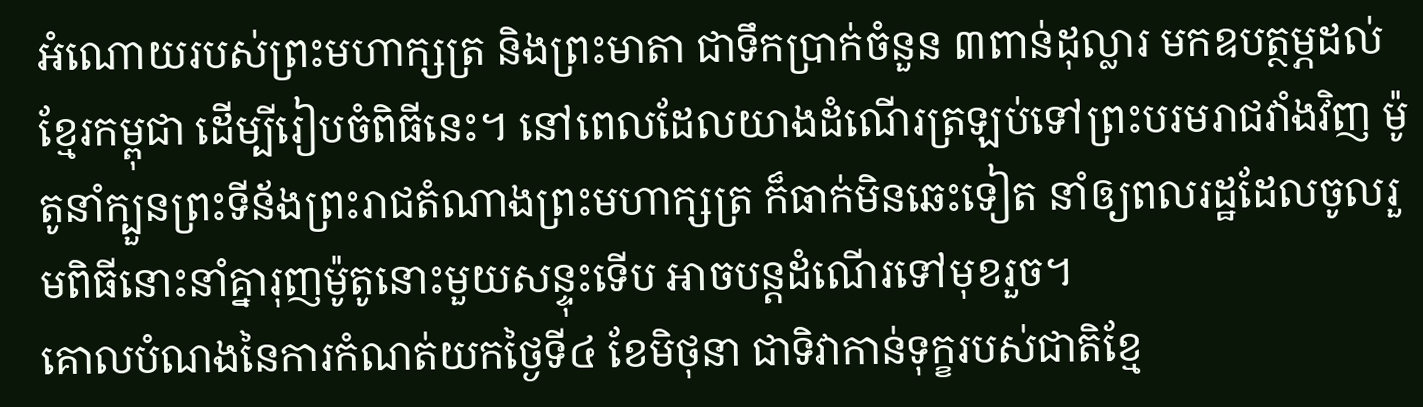អំណោយរបស់ព្រះមហាក្សត្រ និងព្រះមាតា ជាទឹកប្រាក់ចំនួន ៣ពាន់ដុល្លារ មកឧបត្ថម្ភដល់ខ្មែរកម្ពុជា ដើម្បីរៀបចំពិធីនេះ។ នៅពេលដែលយាងដំណើរត្រឡប់ទៅព្រះបរមរាជវាំងវិញ ម៉ូតូនាំក្បួនព្រះទីន័ងព្រះរាជតំណាងព្រះមហាក្សត្រ ក៏ធាក់មិនឆេះទៀត នាំឲ្យពលរដ្ឋដែលចូលរួមពិធីនោះនាំគ្នារុញម៉ូតូនោះមួយសន្ទុះទើប អាចបន្តដំណើរទៅមុខរួច។
គោលបំណងនៃការកំណត់យកថ្ងៃទី៤ ខែមិថុនា ជាទិវាកាន់ទុក្ខរបស់ជាតិខ្មែ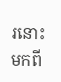រនោះ មកពី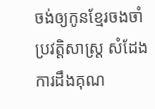ចង់ឲ្យកូនខ្មែរចងចាំប្រវត្តិសាស្ត្រ សំដែងការដឹងគុណ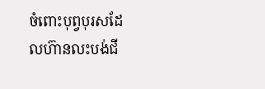ចំពោះបុព្វបុរសដែលហ៊ានលះបង់ជី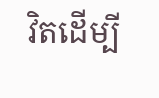វិតដើម្បី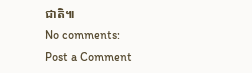ជាតិ៕
No comments:
Post a Comment